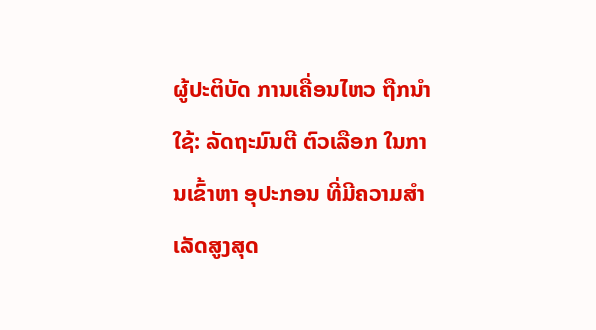ຜູ້ປະຕິບັດ ການເຄື່ອນໄຫວ ຖືກນຳໃຊ້: ລັດຖະມົນຕີ ຕົວເລືອກ ໃນການເຂົ້າຫາ ອຸປະກອນ ທີ່ມີຄວາມສຳເລັດສູງສຸດ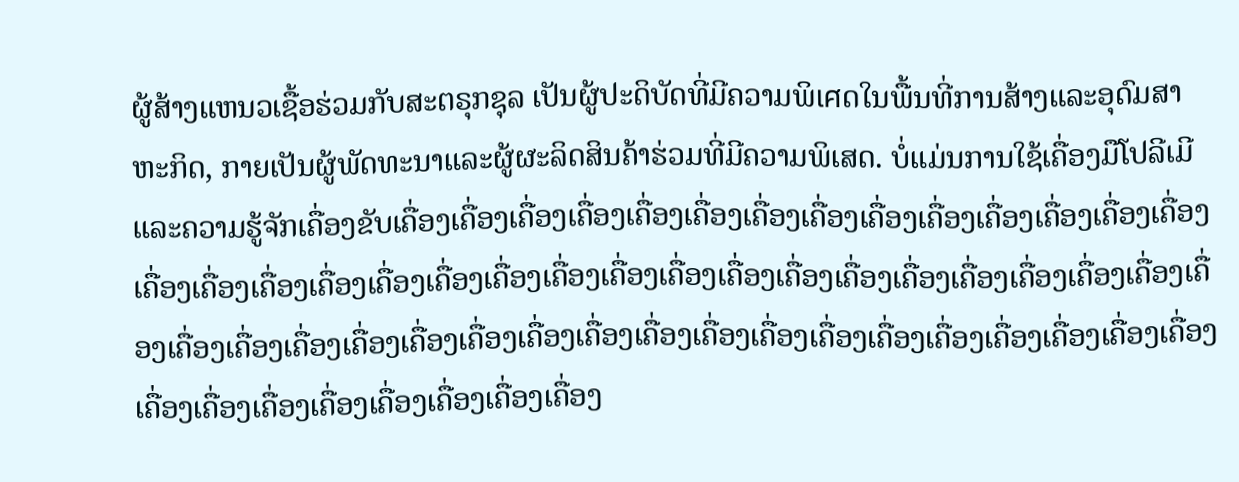ຜູ້ສ້າງແຫນວເຊື້ອຮ່ວມກັບສະຕຣຸກຊຸລ ເປັນຜູ້ປະດິບັດທີ່ມີຄວາມພິเศດໃນພື້ນທີ່ການສ້າງແລະອຸດົມສາຫະກິດ, ກາຍເປັນຜູ້ພັດທະນາແລະຜູ້ຜະລິດສິນຄ້າຮ່ວມທີ່ມີຄວາມພິເສດ. ບໍ່ແມ່ນການໃຊ້ເຄື່ອງມືໂປລີເມີແລະຄວາມຮູ້ຈັກເຄື່ອງຂັບເຄື່ອງເຄື່ອງເຄື່ອງເຄື່ອງເຄື່ອງເຄື່ອງເຄື່ອງເຄື່ອງເຄື່ອງເຄື່ອງເຄື່ອງເຄື່ອງເຄື່ອງເຄື່ອງເຄື່ອງເຄື່ອງເຄື່ອງເຄື່ອງເຄື່ອງເຄື່ອງເຄື່ອງເຄື່ອງເຄື່ອງເຄື່ອງເຄື່ອງເຄື່ອງເຄື່ອງເຄື່ອງເຄື່ອງເຄື່ອງເຄື່ອງເຄື່ອງເຄື່ອງເຄື່ອງເຄື່ອງເຄື່ອງເຄື່ອງເຄື່ອງເຄື່ອງເຄື່ອງເຄື່ອງເຄື່ອງເຄື່ອງເຄື່ອງເຄື່ອງເຄື່ອງເຄື່ອງເຄື່ອງເຄື່ອງເຄື່ອງເຄື່ອງເຄື່ອງເຄື່ອງເຄື່ອງເຄື່ອງເຄື່ອງເຄື່ອງເຄື່ອງເຄື່ອງ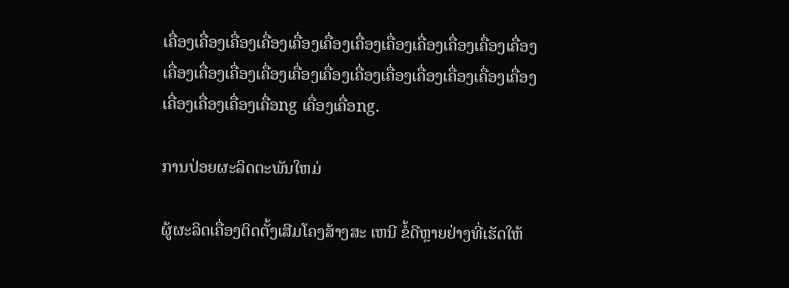ເຄື່ອງເຄື່ອງເຄື່ອງເຄື່ອງເຄື່ອງເຄື່ອງເຄື່ອງເຄື່ອງເຄື່ອງເຄື່ອງເຄື່ອງເຄື່ອງເຄື່ອງເຄື່ອງເຄື່ອງເຄື່ອງເຄື່ອງເຄື່ອງເຄື່ອງເຄື່ອງເຄື່ອງເຄື່ອງເຄື່ອງເຄື່ອງເຄື່ອງເຄື່ອງເຄື່ອງເຄື່ອng ເຄື່ອງເຄື່ອng.

ການປ່ອຍຜະລິດຕະພັນໃຫມ່

ຜູ້ຜະລິດເຄື່ອງຕິດຕັ້ງເສີມໂຄງສ້າງສະ ເຫນີ ຂໍ້ດີຫຼາຍຢ່າງທີ່ເຮັດໃຫ້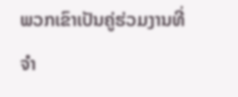ພວກເຂົາເປັນຄູ່ຮ່ວມງານທີ່ ຈໍາ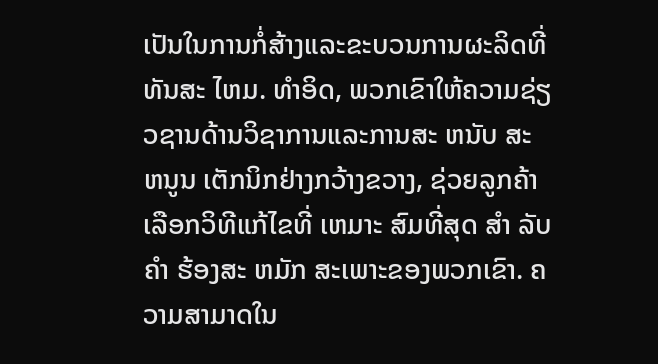ເປັນໃນການກໍ່ສ້າງແລະຂະບວນການຜະລິດທີ່ທັນສະ ໄຫມ. ທໍາອິດ, ພວກເຂົາໃຫ້ຄວາມຊ່ຽວຊານດ້ານວິຊາການແລະການສະ ຫນັບ ສະ ຫນູນ ເຕັກນິກຢ່າງກວ້າງຂວາງ, ຊ່ວຍລູກຄ້າເລືອກວິທີແກ້ໄຂທີ່ ເຫມາະ ສົມທີ່ສຸດ ສໍາ ລັບ ຄໍາ ຮ້ອງສະ ຫມັກ ສະເພາະຂອງພວກເຂົາ. ຄວາມສາມາດໃນ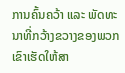ການຄົ້ນຄວ້າ ແລະ ພັດທະນາທີ່ກວ້າງຂວາງຂອງພວກເຂົາເຮັດໃຫ້ສາ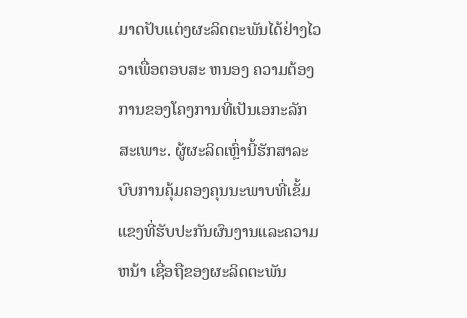ມາດປັບແຕ່ງຜະລິດຕະພັນໄດ້ຢ່າງໄວວາເພື່ອຕອບສະ ຫນອງ ຄວາມຕ້ອງການຂອງໂຄງການທີ່ເປັນເອກະລັກສະເພາະ. ຜູ້ຜະລິດເຫຼົ່ານີ້ຮັກສາລະບົບການຄຸ້ມຄອງຄຸນນະພາບທີ່ເຂັ້ມແຂງທີ່ຮັບປະກັນຜົນງານແລະຄວາມ ຫນ້າ ເຊື່ອຖືຂອງຜະລິດຕະພັນ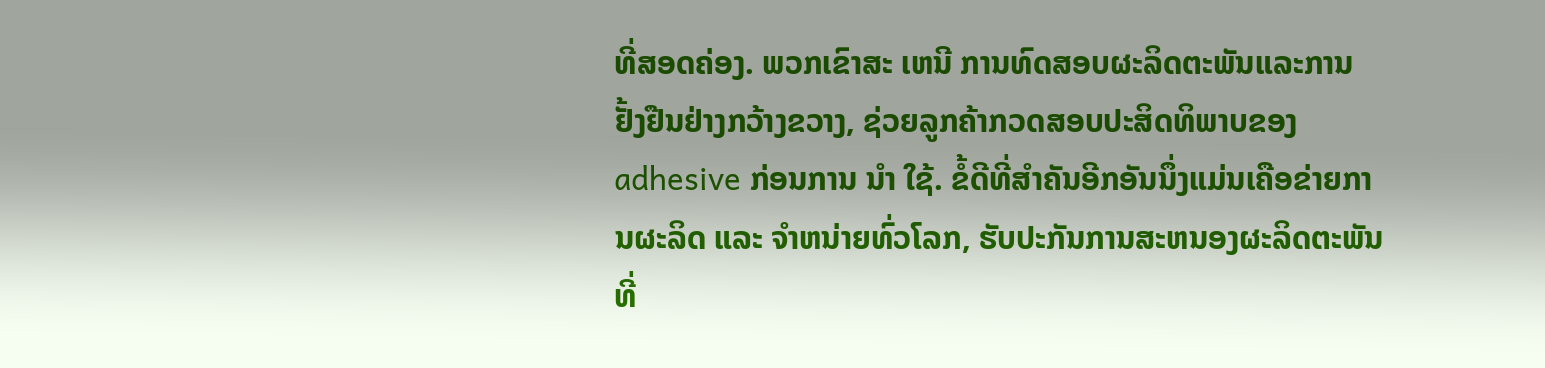ທີ່ສອດຄ່ອງ. ພວກເຂົາສະ ເຫນີ ການທົດສອບຜະລິດຕະພັນແລະການຢັ້ງຢືນຢ່າງກວ້າງຂວາງ, ຊ່ວຍລູກຄ້າກວດສອບປະສິດທິພາບຂອງ adhesive ກ່ອນການ ນໍາ ໃຊ້. ຂໍ້ດີທີ່ສໍາຄັນອີກອັນນຶ່ງແມ່ນເຄືອຂ່າຍການຜະລິດ ແລະ ຈໍາຫນ່າຍທົ່ວໂລກ, ຮັບປະກັນການສະຫນອງຜະລິດຕະພັນທີ່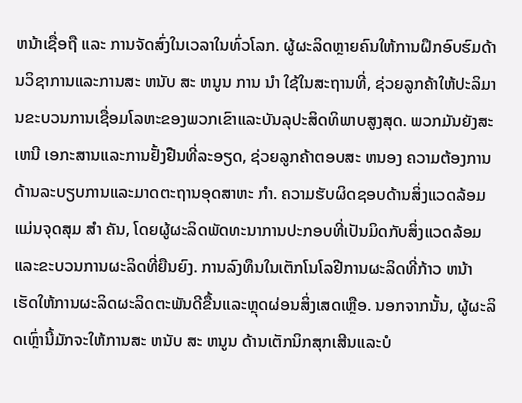ຫນ້າເຊື່ອຖື ແລະ ການຈັດສົ່ງໃນເວລາໃນທົ່ວໂລກ. ຜູ້ຜະລິດຫຼາຍຄົນໃຫ້ການຝຶກອົບຮົມດ້ານວິຊາການແລະການສະ ຫນັບ ສະ ຫນູນ ການ ນໍາ ໃຊ້ໃນສະຖານທີ່, ຊ່ວຍລູກຄ້າໃຫ້ປະລິມານຂະບວນການເຊື່ອມໂລຫະຂອງພວກເຂົາແລະບັນລຸປະສິດທິພາບສູງສຸດ. ພວກມັນຍັງສະ ເຫນີ ເອກະສານແລະການຢັ້ງຢືນທີ່ລະອຽດ, ຊ່ວຍລູກຄ້າຕອບສະ ຫນອງ ຄວາມຕ້ອງການດ້ານລະບຽບການແລະມາດຕະຖານອຸດສາຫະ ກໍາ. ຄວາມຮັບຜິດຊອບດ້ານສິ່ງແວດລ້ອມແມ່ນຈຸດສຸມ ສໍາ ຄັນ, ໂດຍຜູ້ຜະລິດພັດທະນາການປະກອບທີ່ເປັນມິດກັບສິ່ງແວດລ້ອມແລະຂະບວນການຜະລິດທີ່ຍືນຍົງ. ການລົງທຶນໃນເຕັກໂນໂລຢີການຜະລິດທີ່ກ້າວ ຫນ້າ ເຮັດໃຫ້ການຜະລິດຜະລິດຕະພັນດີຂື້ນແລະຫຼຸດຜ່ອນສິ່ງເສດເຫຼືອ. ນອກຈາກນັ້ນ, ຜູ້ຜະລິດເຫຼົ່ານີ້ມັກຈະໃຫ້ການສະ ຫນັບ ສະ ຫນູນ ດ້ານເຕັກນິກສຸກເສີນແລະບໍ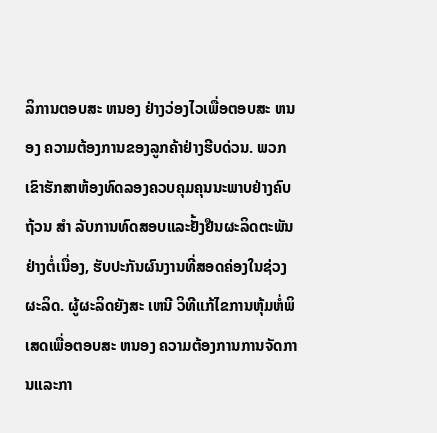ລິການຕອບສະ ຫນອງ ຢ່າງວ່ອງໄວເພື່ອຕອບສະ ຫນອງ ຄວາມຕ້ອງການຂອງລູກຄ້າຢ່າງຮີບດ່ວນ. ພວກເຂົາຮັກສາຫ້ອງທົດລອງຄວບຄຸມຄຸນນະພາບຢ່າງຄົບຖ້ວນ ສໍາ ລັບການທົດສອບແລະຢັ້ງຢືນຜະລິດຕະພັນຢ່າງຕໍ່ເນື່ອງ, ຮັບປະກັນຜົນງານທີ່ສອດຄ່ອງໃນຊ່ວງຜະລິດ. ຜູ້ຜະລິດຍັງສະ ເຫນີ ວິທີແກ້ໄຂການຫຸ້ມຫໍ່ພິເສດເພື່ອຕອບສະ ຫນອງ ຄວາມຕ້ອງການການຈັດການແລະກາ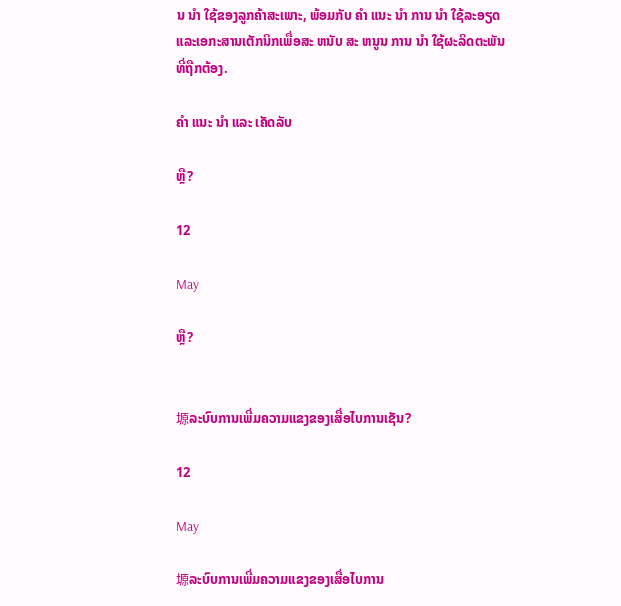ນ ນໍາ ໃຊ້ຂອງລູກຄ້າສະເພາະ, ພ້ອມກັບ ຄໍາ ແນະ ນໍາ ການ ນໍາ ໃຊ້ລະອຽດແລະເອກະສານເຕັກນິກເພື່ອສະ ຫນັບ ສະ ຫນູນ ການ ນໍາ ໃຊ້ຜະລິດຕະພັນທີ່ຖືກຕ້ອງ.

ຄໍາ ແນະ ນໍາ ແລະ ເຄັດລັບ

ຫຼື?

12

May

ຫຼື?


塬ລະບົບການເພີ່ມຄວາມແຂງຂອງເສື່ອໄບການເຊັນ?

12

May

塬ລະບົບການເພີ່ມຄວາມແຂງຂອງເສື່ອໄບການ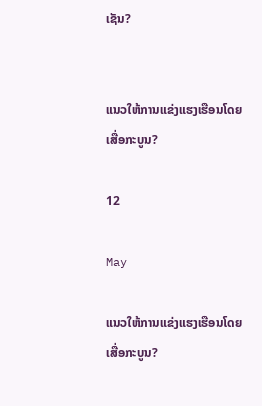ເຊັນ?


ແນວໃຫ້ການແຂ່ງແຮງເຮືອນໂດຍເສື່ອກະບູນ?

12

May

ແນວໃຫ້ການແຂ່ງແຮງເຮືອນໂດຍເສື່ອກະບູນ?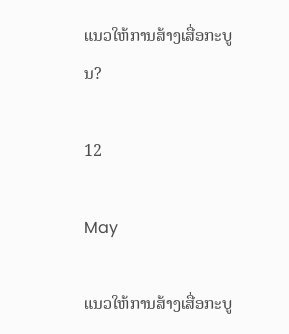ແນວໃຫ້ການສ້າງເສື່ອກະບູນ?

12

May

ແນວໃຫ້ການສ້າງເສື່ອກະບູ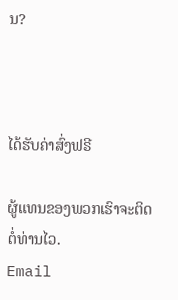ນ?



ໄດ້ຮັບຄ່າສົ່ງຟຣີ

ຜູ້ແທນຂອງພວກເຮົາຈະຕິດຕໍ່ທ່ານໄວ.
Email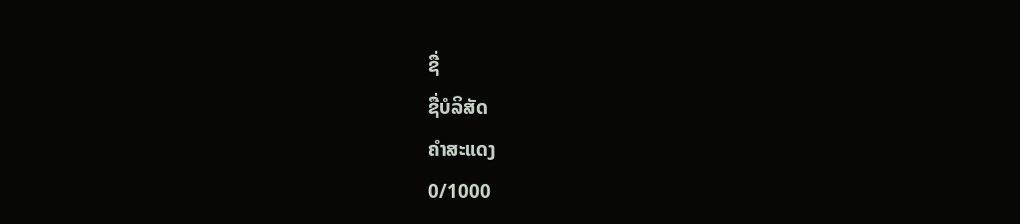ຊື່
ຊື່ບໍລິສັດ
ຄຳສະແດງ
0/1000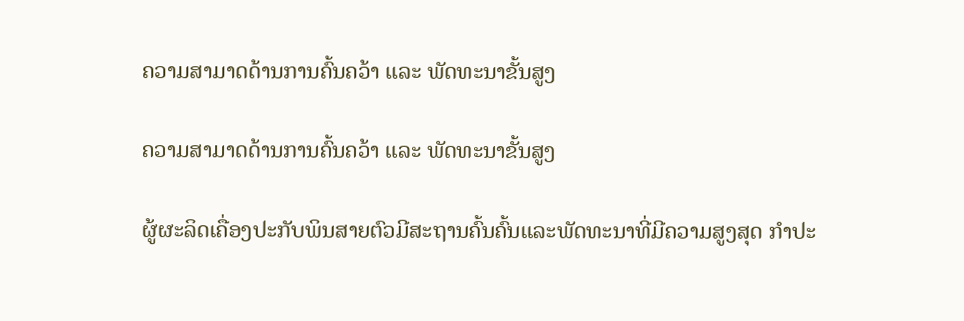ຄວາມສາມາດດ້ານການຄົ້ນຄວ້າ ແລະ ພັດທະນາຂັ້ນສູງ

ຄວາມສາມາດດ້ານການຄົ້ນຄວ້າ ແລະ ພັດທະນາຂັ້ນສູງ

ຜູ້ຜະລິດເຄື່ອງປະກັບພິນສາຍຕົວມີສະຖານຄົ້ນຄົ້ນແລະພັດທະນາທີ່ມີຄວາມສູງສຸດ ກຳປະ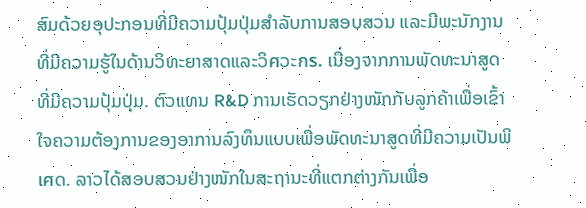ສົມດ້ວຍອຸປະກອນທີ່ມີຄວາມປຸ້ມປຸ່ມສຳລັບການສອບສວນ ແລະມີພະນັກງານທີ່ມີຄວາມຮູ້ໃນດ້ານວິທະຍາສາດແລະວິศວະกร. ເນື່ອງຈາກການພັດທະນາສູດທີ່ມີຄວາມປຸ້ມປຸ່ມ. ຕົວແທນ R&D ການເຮັດວຽກຢ່າງໜັກກັບລູກຄ້າເພື່ອເຂົ້າໃຈຄວາມຕ້ອງການຂອງອາການລົງທຶນແບບເພື່ອພັດທະນາສູດທີ່ມີຄວາມເປັນພິเศດ. ລາວໄດ້ສອບສວນຢ່າງໜັກໃນສະຖານະທີ່ແຕກຕ່າງກັນເພື່ອ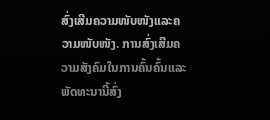ສົ່ງເສີມຄວາມໜັບໜັງແລະຄວາມໜັບໜັງ. ການສົ່ງເສີມຄວາມສັງຄົມໃນການຄົ້ນຄົ້ນແລະພັດທະນານີ້ສົ່ງ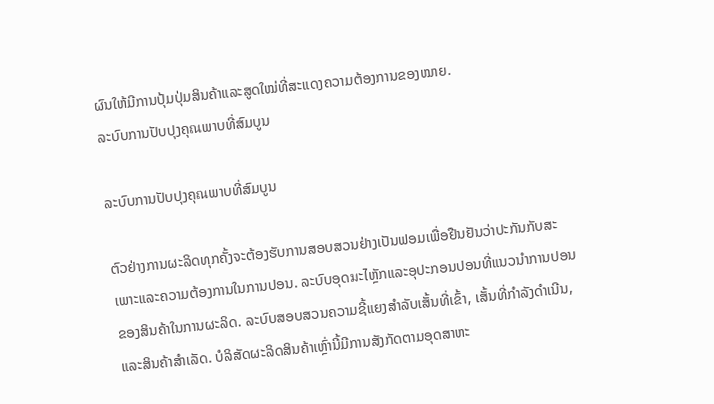ຜົນໃຫ້ມີການປຸ້ມປຸ່ມສິນຄ້າແລະສູດໃໝ່ທີ່ສະແດງຄວາມຕ້ອງການຂອງໝາຍ.
ລະບົບການປັບປຸງຄຸณພາບທີ່ສົມບູນ

ລະບົບການປັບປຸງຄຸณພາບທີ່ສົມບູນ

ຕົວຢ່າງການຜະລິດທຸກຄັ້ງຈະຕ້ອງຮັບການສອບສວນຢ່າງເປັນຟອມເພື່ອຢືນຢັນວ່າປະກັນກັບສະເພາະແລະຄວາມຕ້ອງການໃນການປອນ. ລະບົບອຸດมະໄຫຼັກແລະອຸປະກອນປອນທີ່ແນວນຳການປອນຂອງສິນຄ້າໃນການຜະລິດ. ລະບົບສອບສວນຄວາມຊີ້ແຍງສຳລັບເສັ້ນທີ່ເຂົ້າ, ເສັ້ນທີ່ກຳລັງດຳເນີນ, ແລະສິນຄ້າສຳເລັດ. ບໍລິສັດຜະລິດສິນຄ້າເຫຼົ່ານີ້ມີການສັງກັດຕາມອຸດສາຫະ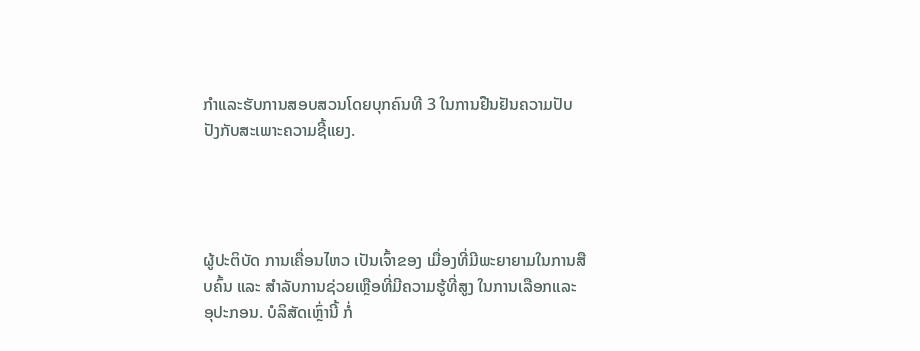ກຳແລະຮັບການສອບສວນໂດຍບຸກຄົນທີ 3 ໃນການຢືນຢັນຄວາມປັບປັງກັບສະເພາະຄວາມຊີ້ແຍງ.




ຜູ້ປະຕິບັດ ການເຄື່ອນໄຫວ ເປັນເຈົ້າຂອງ ເມື່ອງທີ່ມີພະຍາຍາມໃນການສືບຄົ້ນ ແລະ ສຳລັບການຊ່ວຍເຫຼືອທີ່ມີຄວາມຮູ້ທີ່ສູງ ໃນການເລືອກແລະ ອຸປະກອນ. ບໍລິສັດເຫຼົ່ານີ້ ກໍ່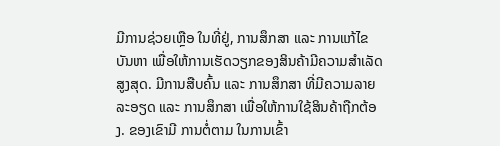ມີການຊ່ວຍເຫຼືອ ໃນທີ່ຢູ່, ການສຶກສາ ແລະ ການແກ້ໄຂບັນຫາ ເພື່ອໃຫ້ການເຮັດວຽກຂອງສິນຄ້າມີຄວາມສຳເລັດສູງສຸດ. ມີການສືບຄົ້ນ ແລະ ການສຶກສາ ທີ່ມີຄວາມລາຍລະອຽດ ແລະ ການສຶກສາ ເພື່ອໃຫ້ການໃຊ້ສິນຄ້າຖືກຕ້ອງ. ຂອງເຂົາມີ ການຕໍ່ຕາມ ໃນການເຂົ້າ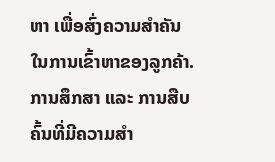ຫາ ເພື່ອສົ່ງຄວາມສຳຄັນ ໃນການເຂົ້າຫາຂອງລູກຄ້າ. ການສຶກສາ ແລະ ການສືບຄົ້ນທີ່ມີຄວາມສຳ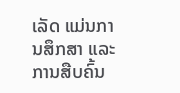ເລັດ ແມ່ນການສຶກສາ ແລະ ການສືບຄົ້ນ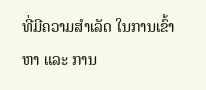ທີ່ມີຄວາມສຳເລັດ ໃນການເຂົ້າຫາ ແລະ ການ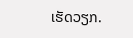ເຮັດວຽກ.